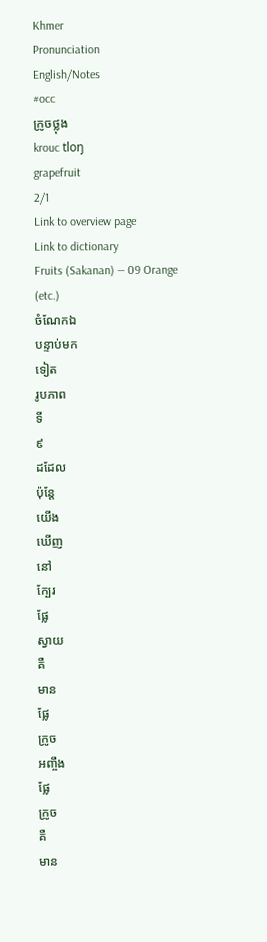Khmer
Pronunciation
English/Notes
#occ
ក្រូចថ្លុង
krouc tloŋ
grapefruit
2/1
Link to overview page
Link to dictionary
Fruits (Sakanan) — 09 Orange (etc.)
ចំណែកឯ
បន្ទាប់មក
ទៀត
រូបភាព
ទី
៩
ដដែល
ប៉ុន្តែ
យើង
ឃើញ
នៅ
ក្បែរ
ផ្លែ
ស្វាយ
គឺ
មាន
ផ្លែ
ក្រូច
អញ្ចឹង
ផ្លែ
ក្រូច
គឺ
មាន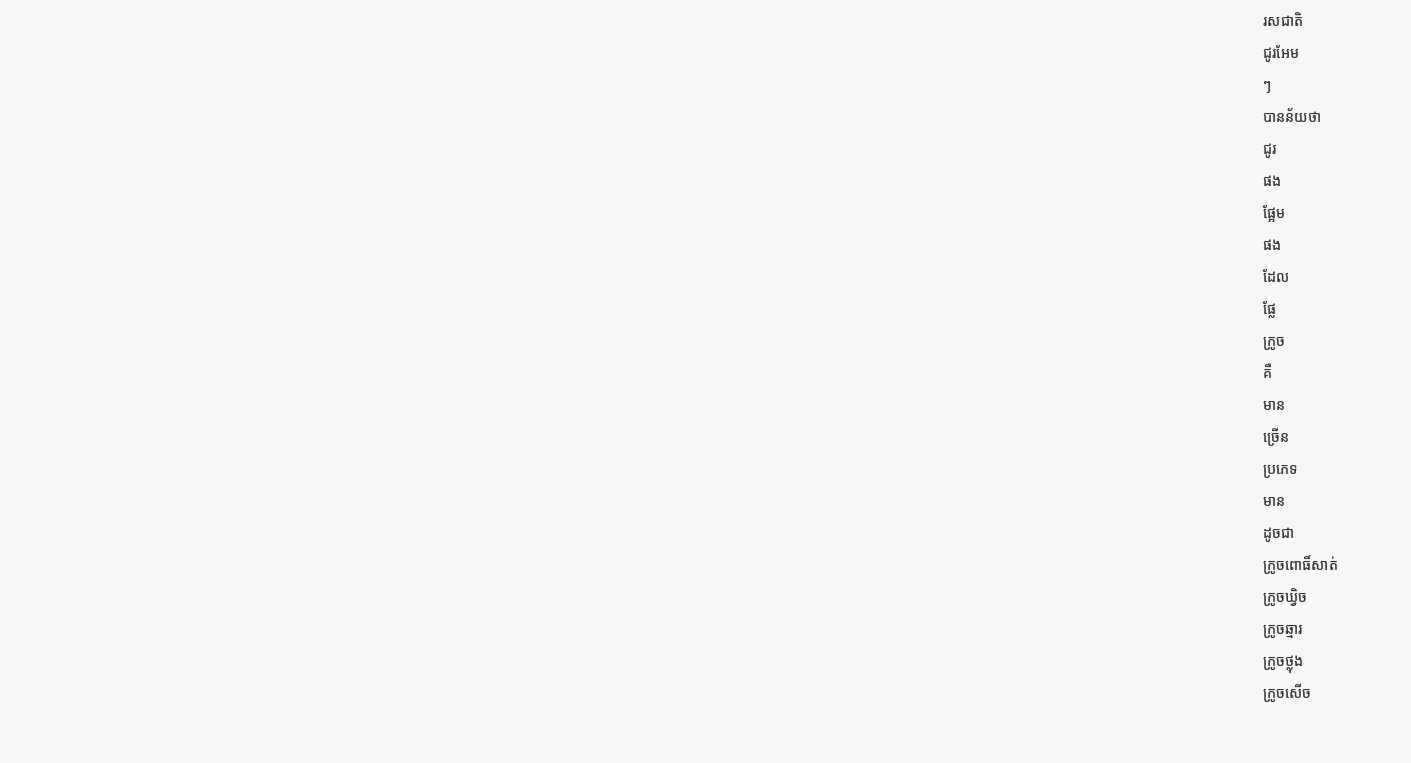រសជាតិ
ជូរអែម
ៗ
បានន័យថា
ជូរ
ផង
ផ្អែម
ផង
ដែល
ផ្លែ
ក្រូច
គឺ
មាន
ច្រើន
ប្រភេទ
មាន
ដូចជា
ក្រូចពោធិ៍សាត់
ក្រូចឃ្វិច
ក្រូចឆ្មារ
ក្រូចថ្លុង
ក្រូចសើច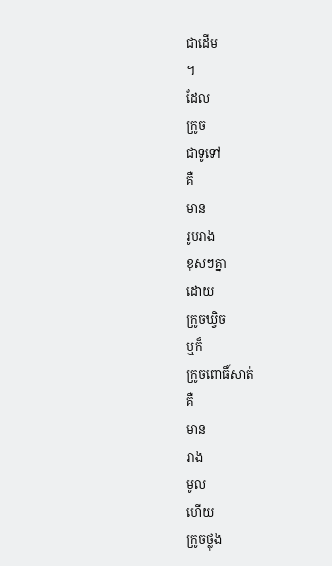ជាដើម
។
ដែល
ក្រូច
ជាទូទៅ
គឺ
មាន
រូបរាង
ខុសៗគ្នា
ដោយ
ក្រូចឃ្វិច
ឬក៏
ក្រូចពោធិ៍សាត់
គឺ
មាន
រាង
មូល
ហើយ
ក្រូចថ្លុង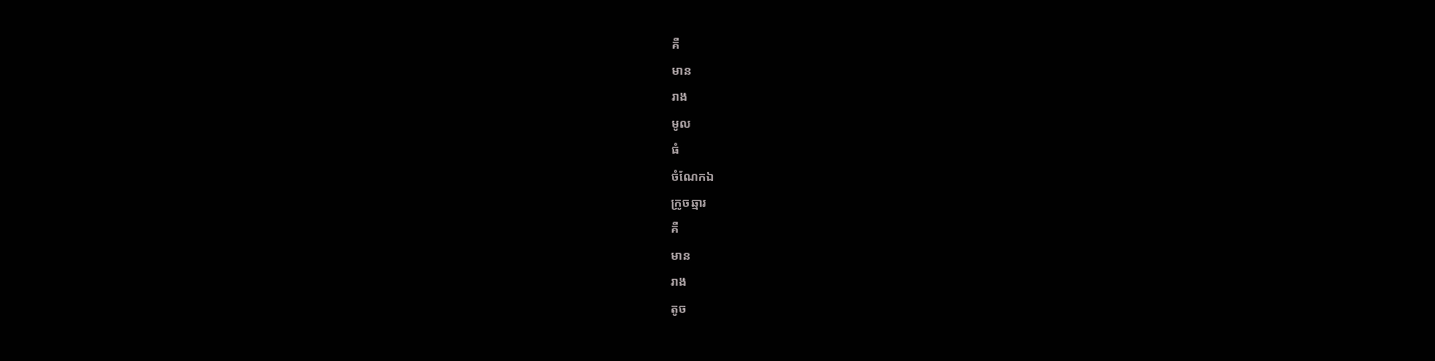គឺ
មាន
រាង
មូល
ធំ
ចំណែកឯ
ក្រូចឆ្មារ
គឺ
មាន
រាង
តូច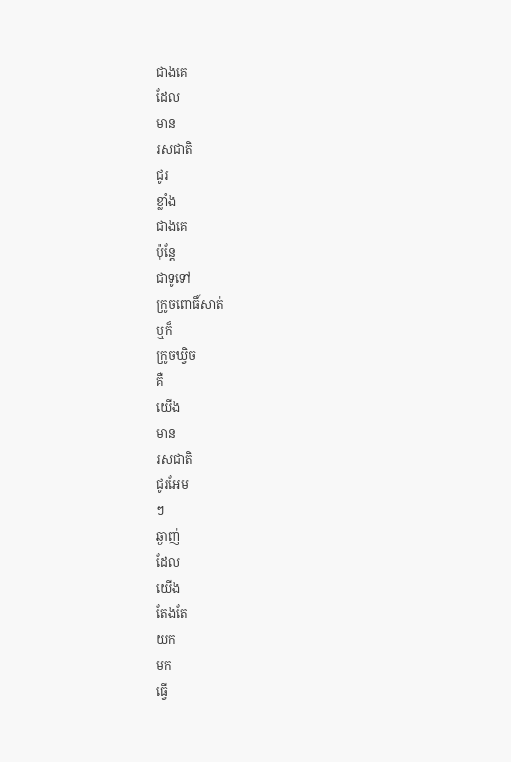ជាងគេ
ដែល
មាន
រសជាតិ
ជូរ
ខ្លាំង
ជាងគេ
ប៉ុន្តែ
ជាទូទៅ
ក្រូចពោធិ៍សាត់
ឬក៏
ក្រូចឃ្វិច
គឺ
យើង
មាន
រសជាតិ
ជូរអែម
ៗ
ឆ្ងាញ់
ដែល
យើង
តែងតែ
យក
មក
ធ្វើ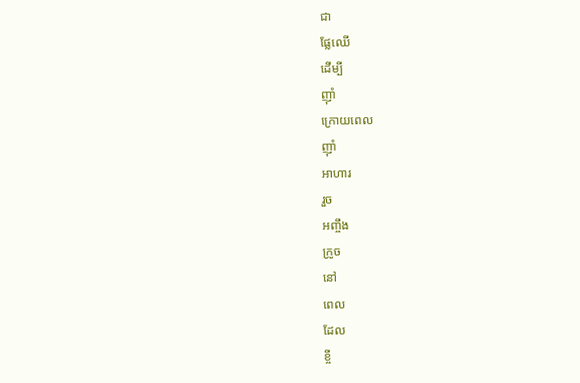ជា
ផ្លែឈើ
ដើម្បី
ញ៉ាំ
ក្រោយពេល
ញ៉ាំ
អាហារ
រួច
អញ្ចឹង
ក្រូច
នៅ
ពេល
ដែល
ខ្ចី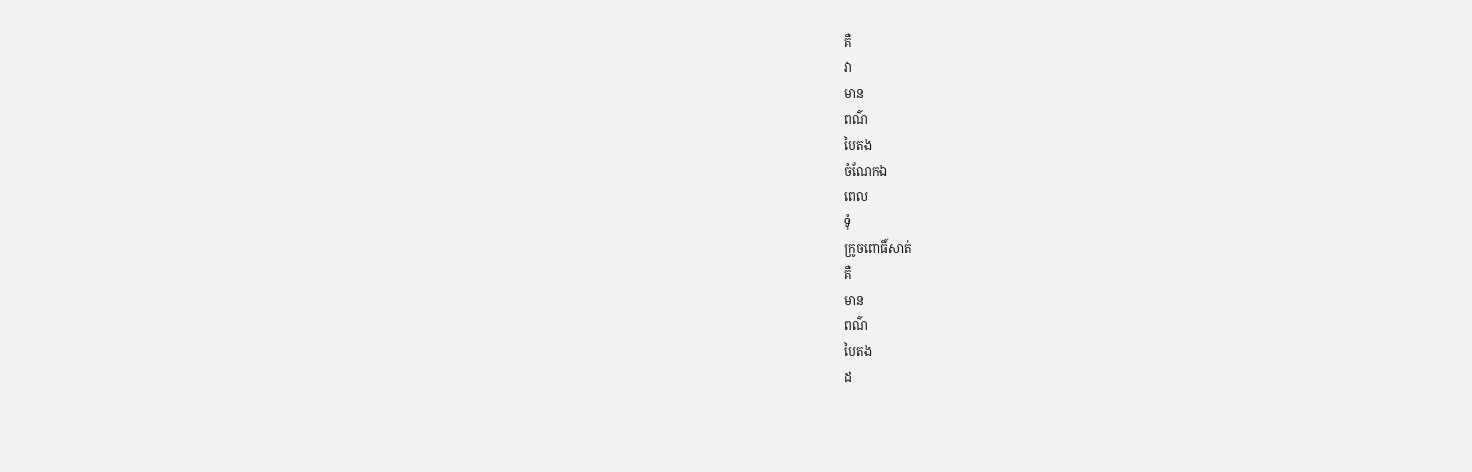គឺ
វា
មាន
ពណ៌
បៃតង
ចំណែកឯ
ពេល
ទុំ
ក្រូចពោធិ៍សាត់
គឺ
មាន
ពណ៌
បៃតង
ដ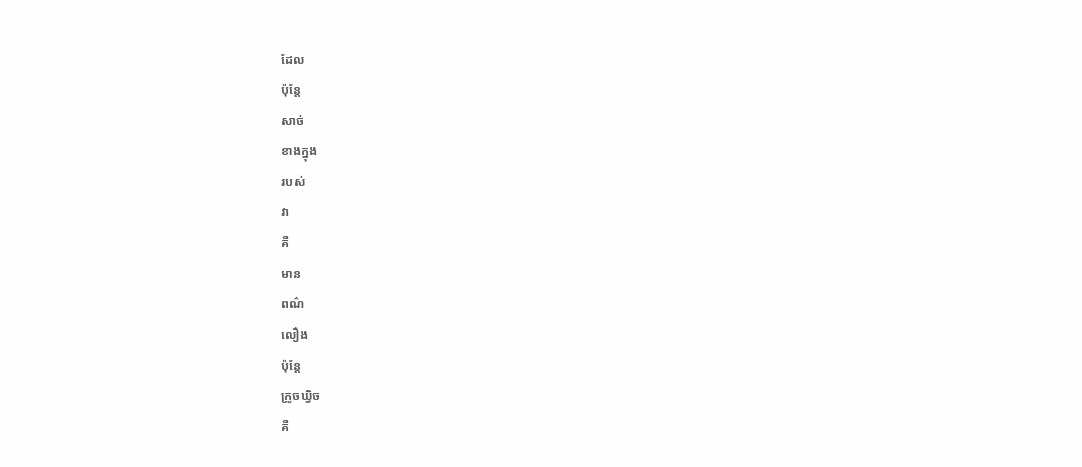ដែល
ប៉ុន្តែ
សាច់
ខាងក្នុង
របស់
វា
គឺ
មាន
ពណ៌
លឿង
ប៉ុន្តែ
ក្រូចឃ្វិច
គឺ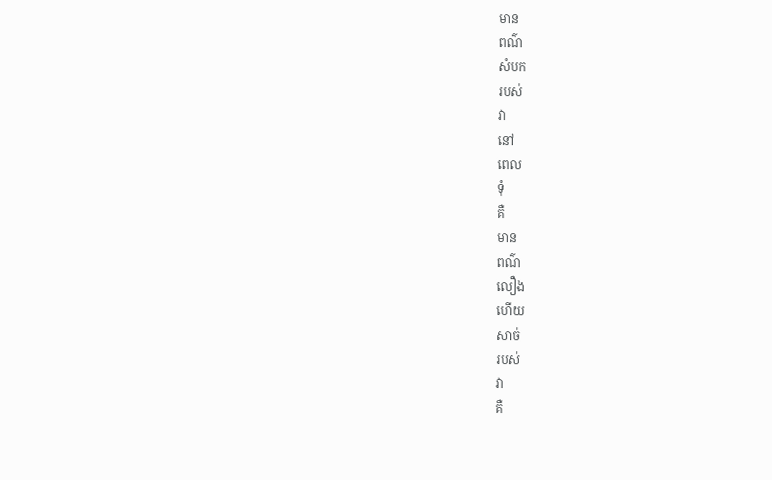មាន
ពណ៌
សំបក
របស់
វា
នៅ
ពេល
ទុំ
គឺ
មាន
ពណ៌
លឿង
ហើយ
សាច់
របស់
វា
គឺ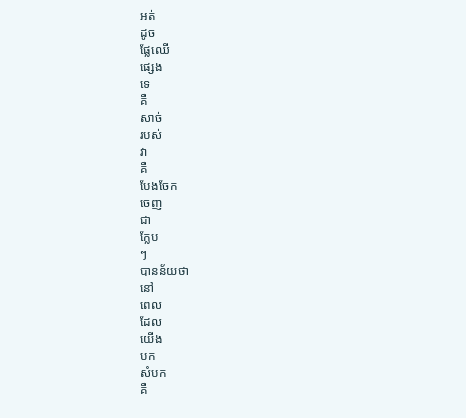អត់
ដូច
ផ្លែឈើ
ផ្សេង
ទេ
គឺ
សាច់
របស់
វា
គឺ
បែងចែក
ចេញ
ជា
ក្លែប
ៗ
បានន័យថា
នៅ
ពេល
ដែល
យើង
បក
សំបក
គឺ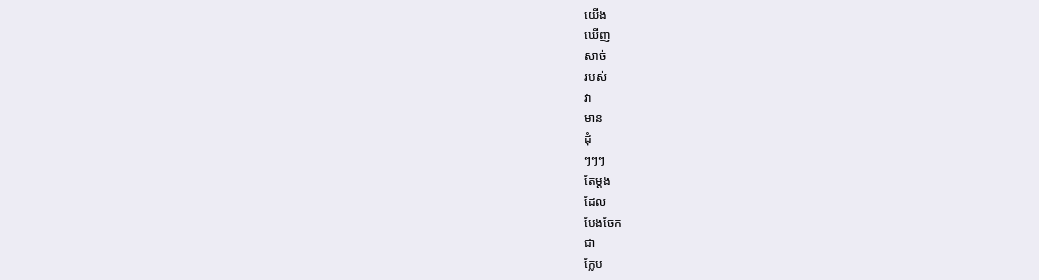យើង
ឃើញ
សាច់
របស់
វា
មាន
ដុំ
ៗៗៗ
តែម្ដង
ដែល
បែងចែក
ជា
ក្លែប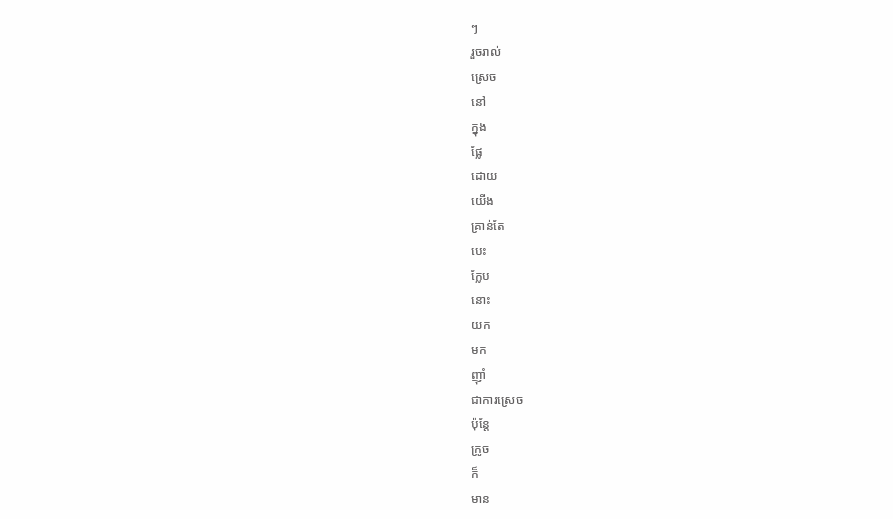ៗ
រួចរាល់
ស្រេច
នៅ
ក្នុង
ផ្លែ
ដោយ
យើង
គ្រាន់តែ
បេះ
ក្លែប
នោះ
យក
មក
ញ៉ាំ
ជាការស្រេច
ប៉ុន្តែ
ក្រូច
ក៏
មាន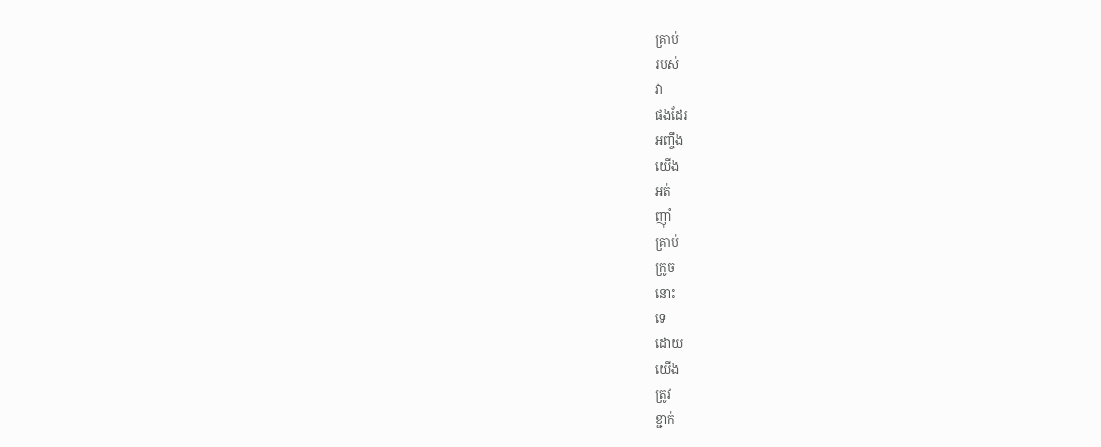គ្រាប់
របស់
វា
ផងដែរ
អញ្ចឹង
យើង
អត់
ញ៉ាំ
គ្រាប់
ក្រូច
នោះ
ទេ
ដោយ
យើង
ត្រូវ
ខ្ជាក់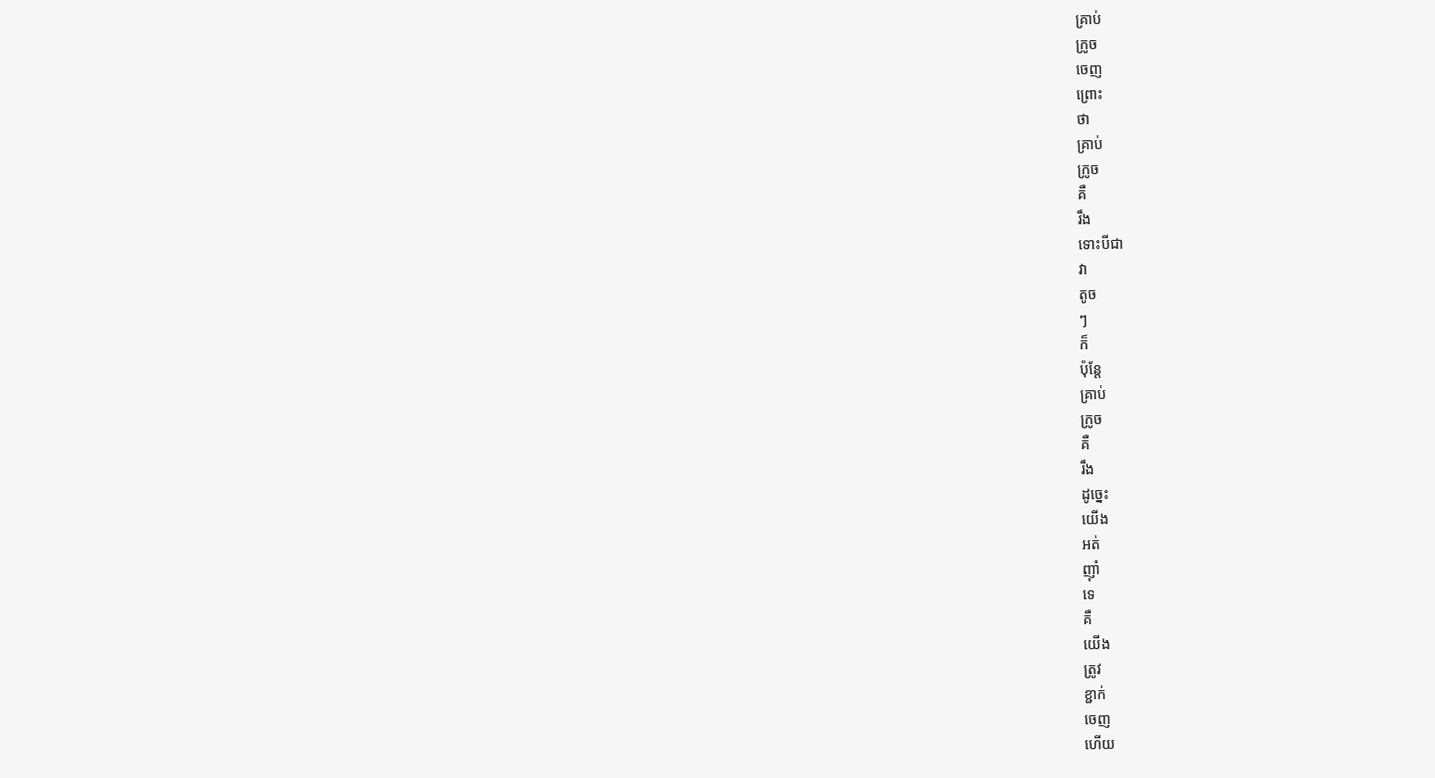គ្រាប់
ក្រូច
ចេញ
ព្រោះ
ថា
គ្រាប់
ក្រូច
គឺ
រឹង
ទោះបីជា
វា
តូច
ៗ
ក៏
ប៉ុន្តែ
គ្រាប់
ក្រូច
គឺ
រឹង
ដូច្នេះ
យើង
អត់
ញ៉ាំ
ទេ
គឺ
យើង
ត្រូវ
ខ្ជាក់
ចេញ
ហើយ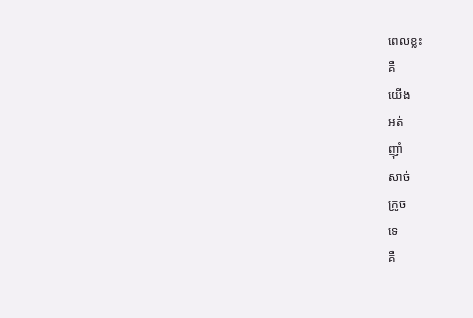ពេលខ្លះ
គឺ
យើង
អត់
ញ៉ាំ
សាច់
ក្រូច
ទេ
គឺ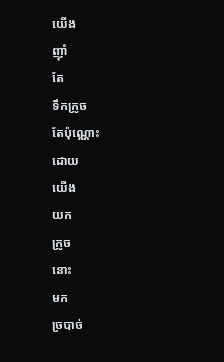យើង
ញ៉ាំ
តែ
ទឹកក្រូច
តែប៉ុណ្ណោះ
ដោយ
យើង
យក
ក្រូច
នោះ
មក
ច្របាច់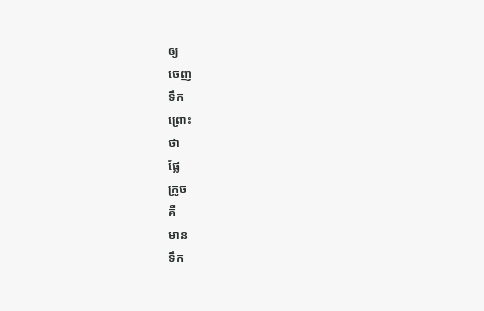ឲ្យ
ចេញ
ទឹក
ព្រោះ
ថា
ផ្លែ
ក្រូច
គឺ
មាន
ទឹក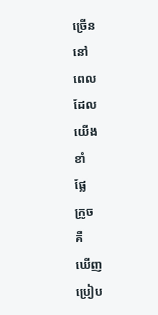ច្រើន
នៅ
ពេល
ដែល
យើង
ខាំ
ផ្លែ
ក្រូច
គឺ
ឃើញ
ប្រៀប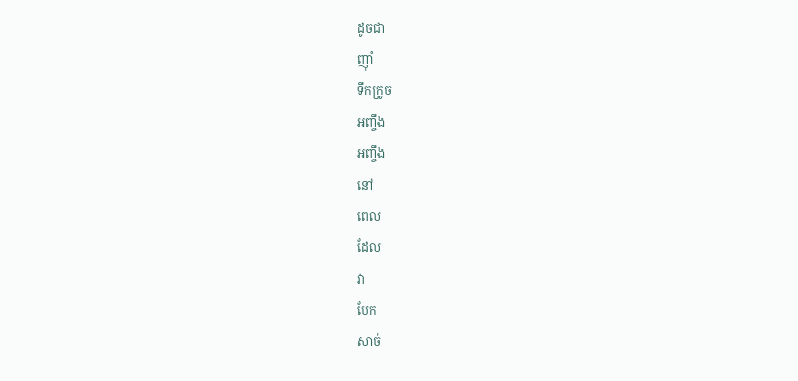ដូចជា
ញ៉ាំ
ទឹកក្រូច
អញ្ចឹង
អញ្ចឹង
នៅ
ពេល
ដែល
វា
បែក
សាច់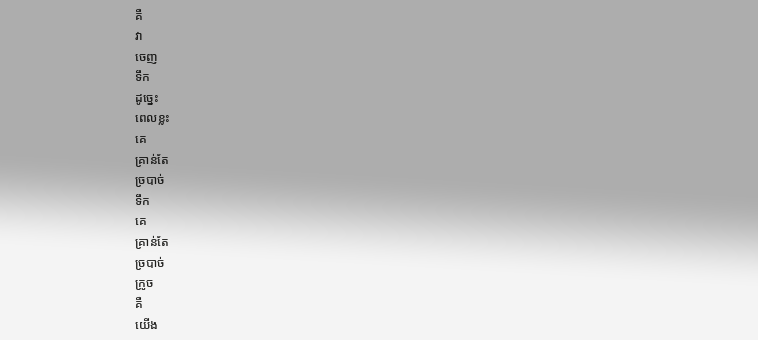គឺ
វា
ចេញ
ទឹក
ដូច្នេះ
ពេលខ្លះ
គេ
គ្រាន់តែ
ច្របាច់
ទឹក
គេ
គ្រាន់តែ
ច្របាច់
ក្រូច
គឺ
យើង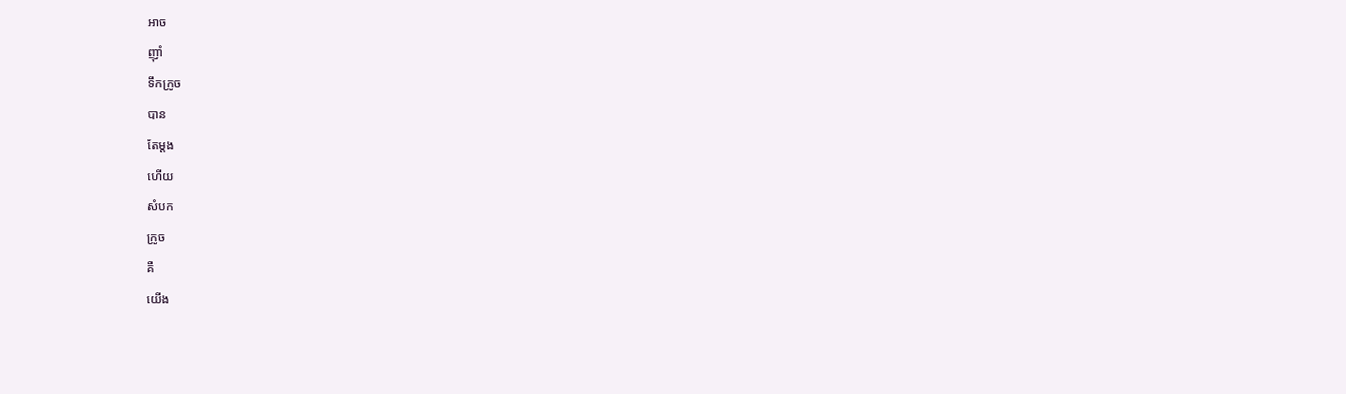អាច
ញ៉ាំ
ទឹកក្រូច
បាន
តែម្ដង
ហើយ
សំបក
ក្រូច
គឺ
យើង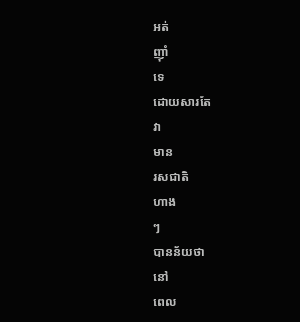អត់
ញ៉ាំ
ទេ
ដោយសារតែ
វា
មាន
រសជាតិ
ហាង
ៗ
បានន័យថា
នៅ
ពេល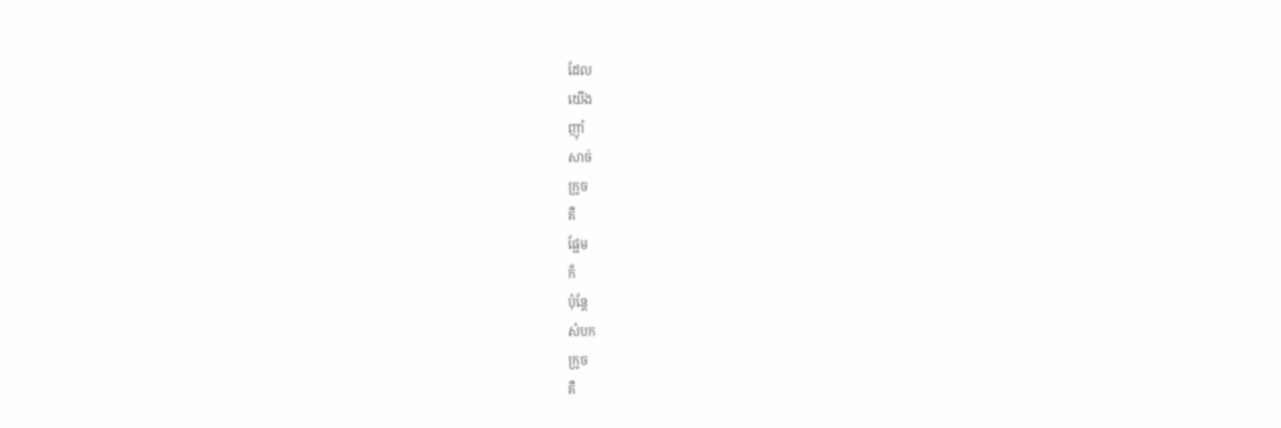ដែល
យើង
ញ៉ាំ
សាច់
ក្រូច
គឺ
ផ្អែម
ក៏
ប៉ុន្តែ
សំបក
ក្រូច
គឺ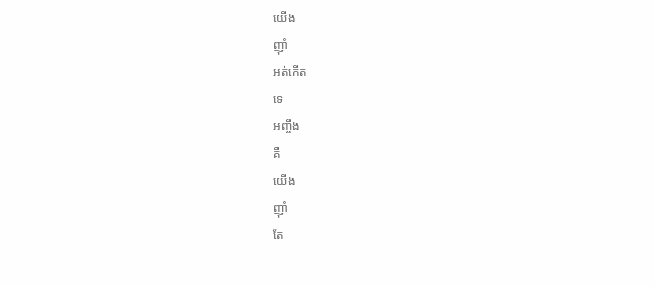យើង
ញ៉ាំ
អត់កើត
ទេ
អញ្ចឹង
គឺ
យើង
ញ៉ាំ
តែ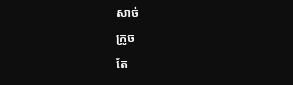សាច់
ក្រូច
តែ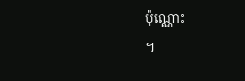ប៉ុណ្ណោះ
។